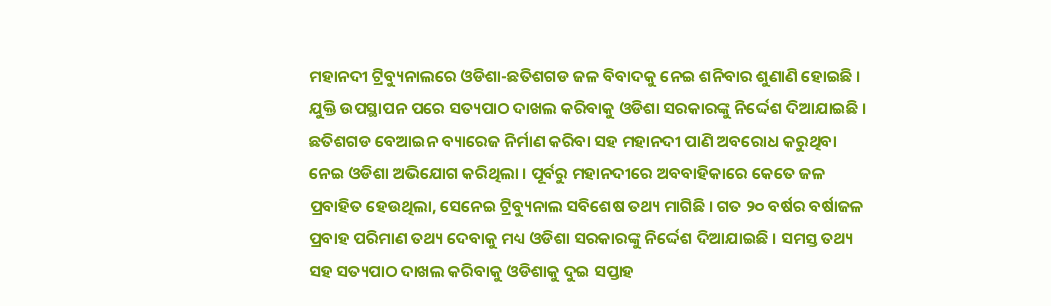ମହାନଦୀ ଟ୍ରିବ୍ୟୁନାଲରେ ଓଡିଶା-ଛତିଶଗଡ ଜଳ ବିବାଦକୁ ନେଇ ଶନିବାର ଶୁଣାଣି ହୋଇଛି । ଯୁକ୍ତି ଉପସ୍ଥାପନ ପରେ ସତ୍ୟପାଠ ଦାଖଲ କରିବାକୁ ଓଡିଶା ସରକାରଙ୍କୁ ନିର୍ଦ୍ଦେଶ ଦିଆଯାଇଛି । ଛତିଶଗଡ ବେଆଇନ ବ୍ୟାରେଜ ନିର୍ମାଣ କରିବା ସହ ମହାନଦୀ ପାଣି ଅବରୋଧ କରୁଥିବା ନେଇ ଓଡିଶା ଅଭିଯୋଗ କରିଥିଲା । ପୂର୍ବରୁ ମହାନଦୀରେ ଅବବାହିକାରେ କେତେ ଜଳ ପ୍ରବାହିତ ହେଉଥିଲା, ସେନେଇ ଟ୍ରିବ୍ୟୁନାଲ ସବିଶେଷ ତଥ୍ୟ ମାଗିଛି । ଗତ ୨୦ ବର୍ଷର ବର୍ଷାଜଳ ପ୍ରବାହ ପରିମାଣ ତଥ୍ୟ ଦେବାକୁ ମଧ୍ୟ ଓଡିଶା ସରକାରଙ୍କୁ ନିର୍ଦ୍ଦେଶ ଦିଆଯାଇଛି । ସମସ୍ତ ତଥ୍ୟ ସହ ସତ୍ୟପାଠ ଦାଖଲ କରିବାକୁ ଓଡିଶାକୁ ଦୁଇ ସପ୍ତାହ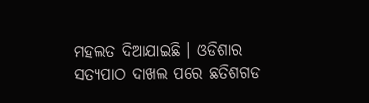ମହଲତ ଦିଆଯାଇଛି । ଓଡିଶାର ସତ୍ୟପାଠ ଦାଖଲ ପରେ ଛତିଶଗଡ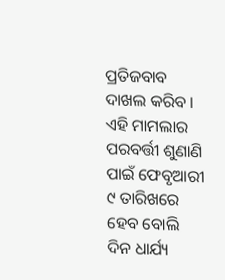ପ୍ରତିଜବାବ ଦାଖଲ କରିବ । ଏହି ମାମଲାର ପରବର୍ତ୍ତୀ ଶୁଣାଣି ପାଇଁ ଫେବୃଆରୀ ୯ ତାରିଖରେ ହେବ ବୋଲି ଦିନ ଧାର୍ଯ୍ୟ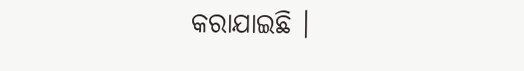କରାଯାଇଛି ।